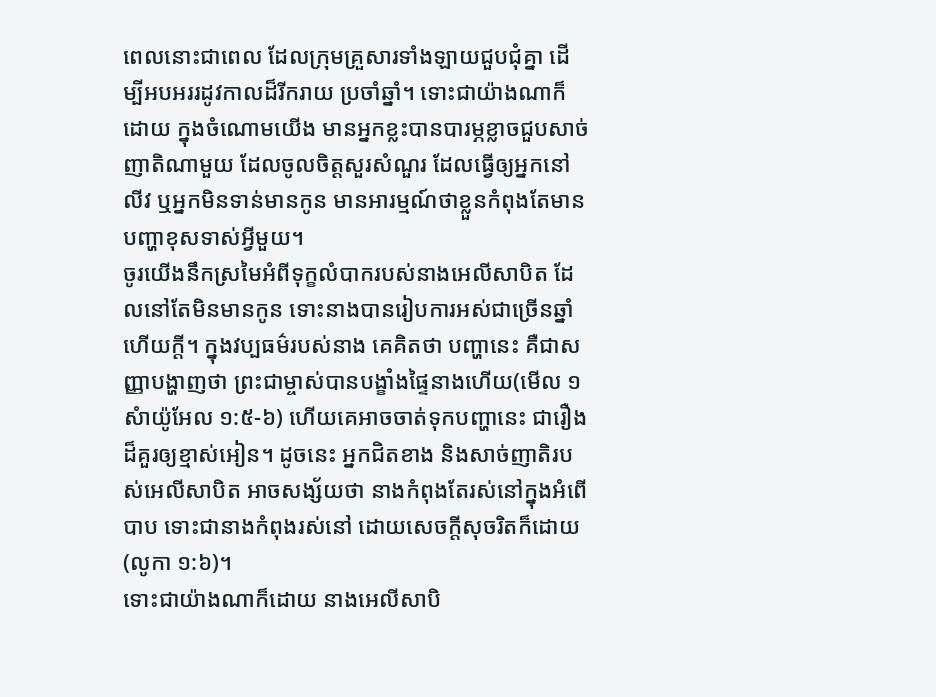ពេលនោះជាពេល ដែលក្រុមគ្រួសារទាំងឡាយជួបជុំគ្នា ដើម្បីអបអររដូវកាលដ៏រីករាយ ប្រចាំឆ្នាំ។ ទោះជាយ៉ាងណាក៏ដោយ ក្នុងចំណោមយើង មានអ្នកខ្លះបានបារម្ភខ្លាចជួបសាច់ញាតិណាមួយ ដែលចូលចិត្តសួរសំណួរ ដែលធ្វើឲ្យអ្នកនៅលីវ ឬអ្នកមិនទាន់មានកូន មានអារម្មណ៍ថាខ្លួនកំពុងតែមានបញ្ហាខុសទាស់អ្វីមួយ។
ចូរយើងនឹកស្រមៃអំពីទុក្ខលំបាករបស់នាងអេលីសាបិត ដែលនៅតែមិនមានកូន ទោះនាងបានរៀបការអស់ជាច្រើនឆ្នាំហើយក្តី។ ក្នុងវប្បធម៌របស់នាង គេគិតថា បញ្ហានេះ គឺជាសញ្ញាបង្ហាញថា ព្រះជាម្ចាស់បានបង្ខាំងផ្ទៃនាងហើយ(មើល ១សំាយ៉ូអែល ១:៥-៦) ហើយគេអាចចាត់ទុកបញ្ហានេះ ជារឿងដ៏គួរឲ្យខ្មាស់អៀន។ ដូចនេះ អ្នកជិតខាង និងសាច់ញាតិរបស់អេលីសាបិត អាចសង្ស័យថា នាងកំពុងតែរស់នៅក្នុងអំពើបាប ទោះជានាងកំពុងរស់នៅ ដោយសេចក្តីសុចរិតក៏ដោយ(លូកា ១:៦)។
ទោះជាយ៉ាងណាក៏ដោយ នាងអេលីសាបិ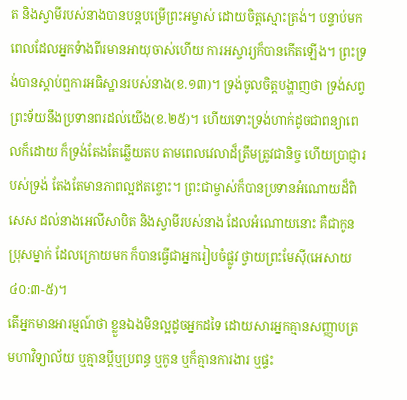ត និងស្វាមីរបស់នាងបានបន្តបម្រើព្រះអម្ចាស់ ដោយចិត្តស្មោះត្រង់។ បន្ទាប់មក ពេលដែលអ្នកទំាងពីរមានអាយុចាស់ហើយ ការអស្ចារ្យក៏បានកើតឡើង។ ព្រះទ្រង់បានស្តាប់ឮការអធិស្ឋានរបស់នាង(ខ.១៣)។ ទ្រង់ចូលចិត្តបង្ហាញថា ទ្រង់សព្វព្រះទ័យនឹងប្រទានពរដល់យើង(ខ.២៥)។ ហើយទោះទ្រង់ហាក់ដូចជាពន្យាពេលក៏ដោយ ក៏ទ្រង់តែងតែឆ្លើយតប តាមពេលវេលាដ៏ត្រឹមត្រូវជានិច្ច ហើយប្រាជ្ញារបស់ទ្រង់ តែងតែមានភាពល្អឥតខ្ចោះ។ ព្រះជាម្ចាស់ក៏បានប្រទានអំណោយដ៏ពិសេស ដល់នាងអេលីសាបិត និងស្វាមីរបស់នាង ដែលអំណោយនោះ គឺជាកូនប្រុសម្នាក់ ដែលក្រោយមក ក៏បានធ្វើជាអ្នករៀបចំផ្លូវ ថ្វាយព្រះមែស៊ី(អេសាយ ៤០:៣-៥)។
តើអ្នកមានអារម្មណ៍ថា ខ្លួនឯងមិនល្អដូចអ្នកដទៃ ដោយសារអ្នកគ្មានសញ្ញាបត្រមហាវិទ្យាល័យ ឬគ្មានប្តីឬប្រពន្ធ ឬកូន ឬក៏គ្មានការងារ ឬផ្ទះ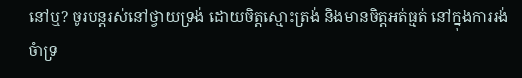នៅឬ? ចូរបន្តរស់នៅថ្វាយទ្រង់ ដោយចិត្តស្មោះត្រង់ និងមានចិត្តអត់ធ្មត់ នៅក្នុងការរង់ចំាទ្រ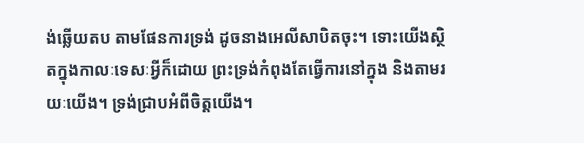ង់ឆ្លើយតប តាមផែនការទ្រង់ ដូចនាងអេលីសាបិតចុះ។ ទោះយើងស្ថិតក្នុងកាលៈទេសៈអ្វីក៏ដោយ ព្រះទ្រង់កំពុងតែធ្វើការនៅក្នុង និងតាមរយៈយើង។ ទ្រង់ជ្រាបអំពីចិត្តយើង។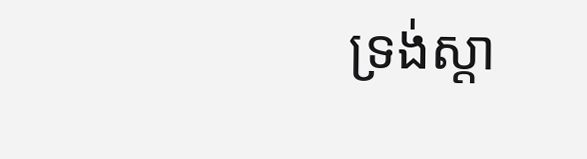ទ្រង់ស្តា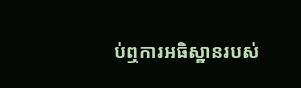ប់ឮការអធិស្ឋានរបស់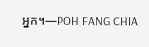អ្នក។—POH FANG CHIA